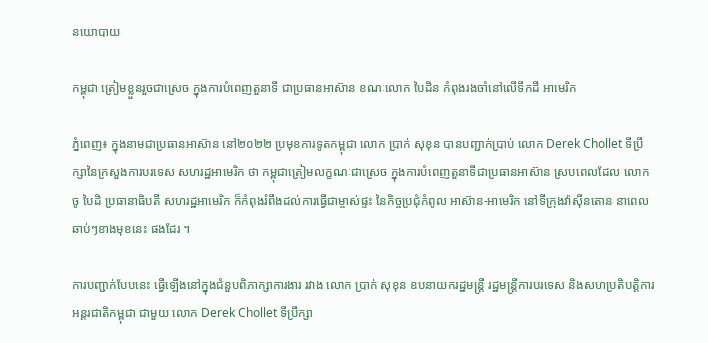នយោបាយ

កម្ពុជា ត្រៀមខ្លួនរួចជាស្រេច ក្នុងការបំពេញតួនាទី ជាប្រធានអាស៊ាន ខណៈលោក បៃដិន កំពុងរងចាំនៅលើទឹកដី អាមេរិក

ភ្នំពេញ៖ ក្នុងនាមជាប្រធានអាស៊ាន នៅ២០២២ ប្រមុខការទូតកម្ពុជា លោក ប្រាក់ សុខុន បានបញ្ជាក់ប្រាប់ លោក Derek Chollet ទីប្រឹក្សានៃក្រសួងការបរទេស សហរដ្ឋអាមេរិក ថា កម្ពុជាត្រៀមលក្ខណៈជាស្រេច ក្នុងការបំពេញតួនាទីជាប្រធានអាស៊ាន ស្របពេលដែល លោក ចូ បៃដិ ប្រធានាធិបតី សហរដ្ឋអាមេរិក ក៏កំពុងរំពឹងដល់ការធ្វើជាម្ចាស់ផ្ទះ នៃកិច្ចប្រជុំកំពូល អាស៊ាន-អាមេរិក នៅទីក្រុងវ៉ាស៊ីនតោន នាពេលឆាប់ៗខាងមុខនេះ ផងដែរ ។

ការបញ្ជាក់បែបនេះ ធ្វើឡើងនៅក្នុងជំនួបពិភាក្សាការងារ រវាង លោក ប្រាក់ សុខុន ឧបនាយករដ្ឋមន្ត្រី រដ្ឋមន្ត្រីការបរទេស និងសហប្រតិបត្តិការអន្តរជាតិកម្ពុជា ជាមួយ លោក Derek Chollet ទីប្រឹក្សា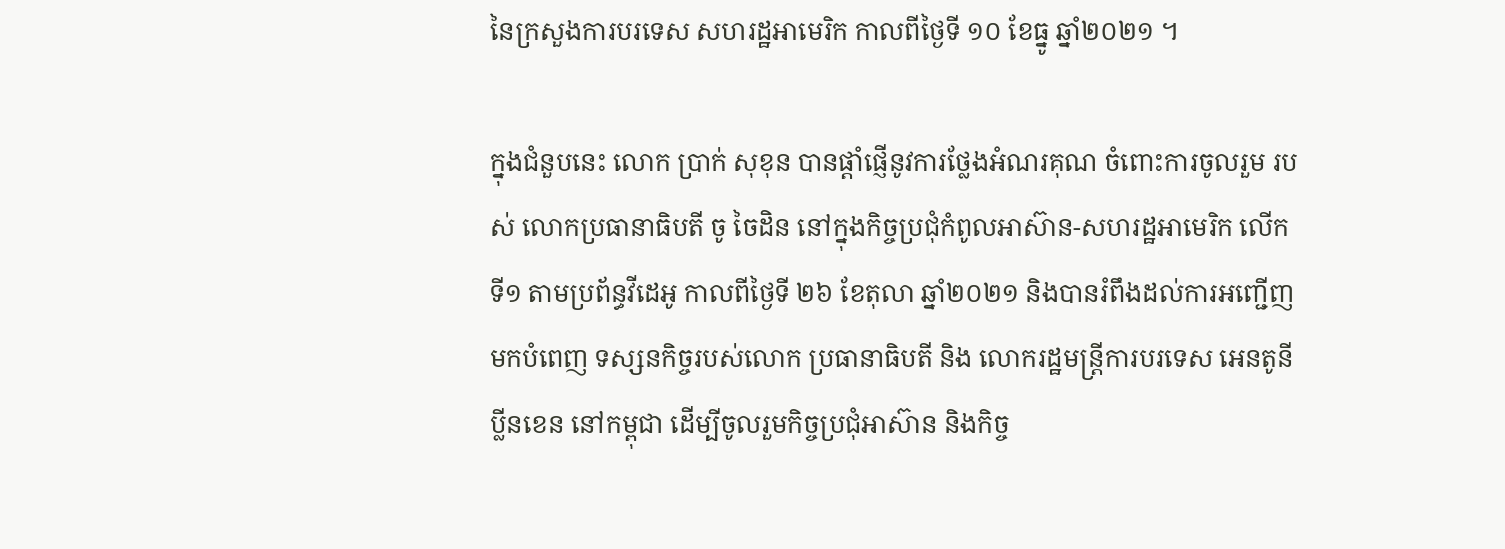នៃក្រសួងការបរទេស សហរដ្ឋអាមេរិក កាលពីថ្ងៃទី ១០ ខែធ្នូ ឆ្នាំ២០២១ ។

ក្នុងជំនួបនេះ លោក ប្រាក់ សុខុន បានផ្តាំផ្ញើនូវការថ្លែងអំណរគុណ ចំពោះការចូលរួម របស់ លោកប្រធានាធិបតី ចូ ចៃដិន នៅក្នុងកិច្ចប្រជុំកំពូលអាស៊ាន-សហរដ្ឋអាមេរិក លើកទី១ តាមប្រព័ន្ធវីដេអូ កាលពីថ្ងៃទី ២៦ ខែតុលា ឆ្នាំ២០២១ និងបានរំពឹងដល់ការអញ្ជើញមកបំពេញ ទស្សនកិច្ចរបស់លោក ប្រធានាធិបតី និង លោករដ្ឋមន្ត្រីការបរទេស អេនតូនី ប្លីនខេន នៅកម្ពុជា ដើម្បីចូលរួមកិច្ចប្រជុំអាស៊ាន និងកិច្ច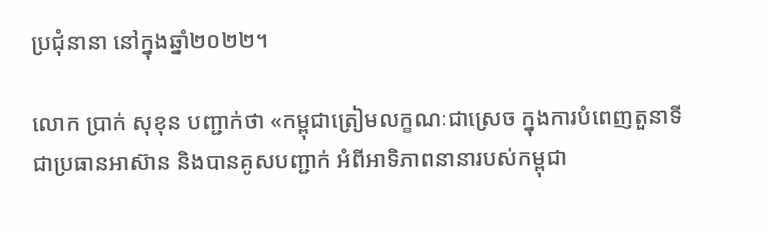ប្រជុំនានា នៅក្នុងឆ្នាំ២០២២។

លោក ប្រាក់ សុខុន បញ្ជាក់ថា «កម្ពុជាត្រៀមលក្ខណៈជាស្រេច ក្នុងការបំពេញតួនាទីជាប្រធានអាស៊ាន និងបានគូសបញ្ជាក់ អំពីអាទិភាពនានារបស់កម្ពុជា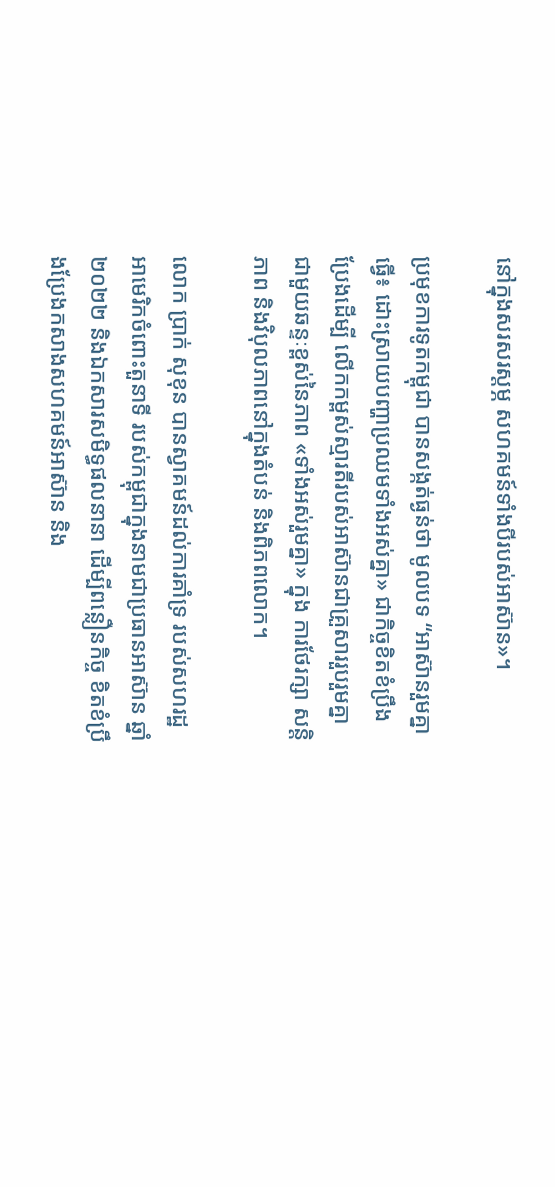នៅក្នុងសរសរស្តម្ភ សហគមន៍ទាំងបីរបស់អាស៊ាន»។

ប្រមុខការទូតកម្ពុជា បានសង្កត់ធ្ងន់ថា មូលបទ “អាស៊ានរួមគ្នាធ្វើ៖ ដោះស្រាយបញ្ហាប្រឈមទាំងអស់គ្នា» ជាកិច្ចខិតខំប្រឹងប្រែងដើម្បី លើកកម្ពស់ស្មារតីរបស់អាស៊ានជាគ្រួសាររួបរួមគ្នា ជាមួយឆន្ទៈខ្ពស់នៃភាព «ទាំងអស់រួមគ្នា» ក្នុង ការថែរក្សា សន្តិភាព និងវិបុលភាពនៅក្នុងតំបន់ និងពិភពលោក។

លោក ប្រាក់ សុខុន បានស្វាគមន៍ដល់ការគាំទ្រ របស់សហរដ្ឋអាមេរិកចំពោះតួនាទី របស់កម្ពុជាក្នុងនាមជាប្រធានអាស៊ាន ឆ្នាំ២០២២ និងឯកសារសមិទ្ធផលនានា ដើម្បីពន្លឿនកិច្ច ខិតខំប្រឹងប្រែងកសាងសហគមន៍អាស៊ាន និង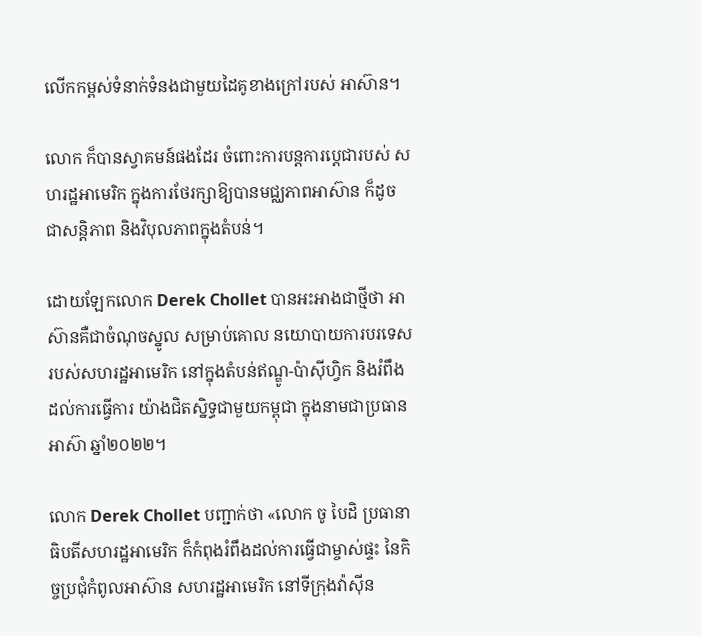លើកកម្ពស់ទំនាក់ទំនងជាមួយដៃគូខាងក្រៅរបស់ អាស៊ាន។

លោក ក៏បានស្វាគមន៍ផងដែរ ចំពោះការបន្តការប្ដេជារបស់ សហរដ្ឋអាមេរិក ក្នុងការថែរក្សាឱ្យបានមជ្ឈភាពអាស៊ាន ក៏ដូចជាសន្តិភាព និងវិបុលភាពក្នុងតំបន់។

ដោយឡែកលោក Derek Chollet បានអះអាងជាថ្មីថា អាស៊ានគឺជាចំណុចស្នូល សម្រាប់គោល នយោបាយការបរទេស របស់សហរដ្ឋអាមេរិក នៅក្នុងតំបន់ឥណ្ឌូ-ប៉ាស៊ីហ្វិក និងរំពឹងដល់ការធ្វើការ យ៉ាងជិតស្និទ្ធជាមួយកម្ពុជា ក្នុងនាមជាប្រធានអាស៊ា ឆ្នាំ២០២២។

លោក Derek Chollet បញ្ជាក់ថា «លោក ចូ បៃដិ ប្រធានាធិបតីសហរដ្ឋអាមេរិក ក៏កំពុងរំពឹងដល់ការធ្វើជាម្ចាស់ផ្ទះ នៃកិច្ចប្រជុំកំពូលអាស៊ាន សហរដ្ឋអាមេរិក នៅទីក្រុងវ៉ាស៊ីន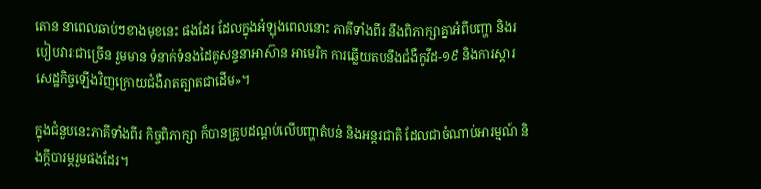តោន នាពេលឆាប់ៗខាងមុខនេះ ផងដែរ ដែលក្នុងអំឡុងពេលនោះ ភាគីទាំងពីរ នឹងពិភាក្សាគ្នាអំពីបញ្ហា និងរបៀបវារៈជាច្រើន រួមមាន ទំនាក់ទំនងដៃគូសន្ទនាអាស៊ាន អាមេរិក ការឆ្លើយតបនឹងជំងឺកូវីដ-១៩ និងការស្ដារសេដ្ឋកិច្ចឡើងវិញក្រោយជំងឺរាតត្បាតជាដើម»។

ក្នុងជំនួបនេះភាគីទាំងពីរ កិច្ចពិភាក្សា ក៏បានគ្រូបដណ្ដប់លើបញ្ហាតំបន់ និងអន្តរជាតិ ដែលជាចំណាប់អារម្មណ៍ និងក្ដីបារម្ភរួមផងដែរ។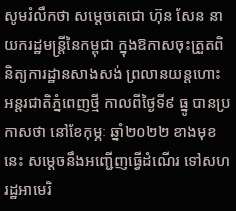សូមរំលឹកថា សម្ដេចតេជោ ហ៊ុន សែន នាយករដ្ឋមន្ដ្រីនៃកម្ពុជា ក្នុងឱកាសចុះត្រួតពិនិត្យការដ្ឋានសាងសង់ ព្រលានយន្តហោះអន្តរជាតិភ្នំពេញថ្មី កាលពីថ្ងៃទី៩ ធ្នូ បានប្រកាសថា នៅខែកុម្ភៈ ឆ្នាំ២០២២ ខាងមុខនេះ សម្ដេចនឹងអញ្ជើញធ្វើដំណើរ ទៅសហរដ្ឋអាមេរិ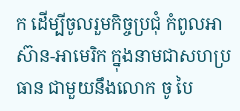ក ដើម្បីចូលរួមកិច្ចប្រជុំ កំពូលអាស៊ាន-អាមេរិក ក្នុងនាមជាសហប្រធាន ជាមួយនឹងលោក ចូ បៃ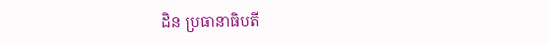ដិន ប្រធានាធិបតី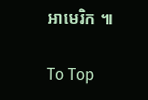អាមេរិក ៕

To Top